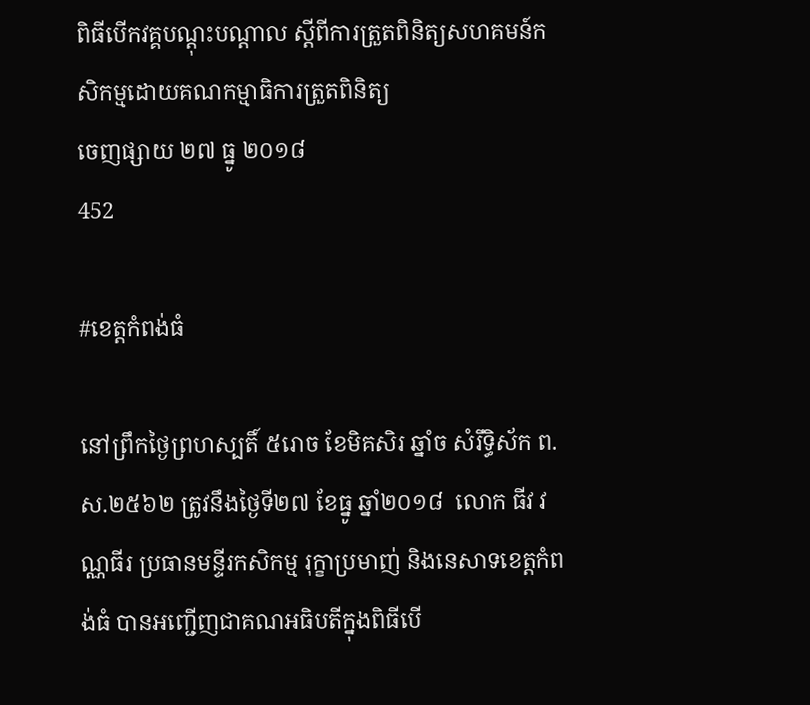ពិធីបើកវគ្គបណ្ដុះបណ្ដាល ស្ដីពីការត្រួតពិនិត្យសហគមន៍កសិកម្មដោយគណកម្មាធិការត្រួតពិនិត្យ
ចេញផ្សាយ ២៧ ធ្នូ ២០១៨
452

#ខេត្តកំពង់ធំ

នៅព្រឹកថ្ងៃព្រហស្បតិ៍ ៥រោច ខែមិគសិរ ឆ្នាំច សំរឹទ្ធិស័ក ព.ស.២៥៦២ ត្រូវនឹងថ្ងៃទី២៧ ខែធ្នូ ឆ្នាំ២០១៨  លោក ធីវ វណ្ណធីរ ប្រធានមន្ទីរកសិកម្ម រុក្ខាប្រមាញ់ និងនេសាទខេត្តកំពង់ធំ បានអញ្ជើញជាគណអធិបតីក្នុងពិធីបើ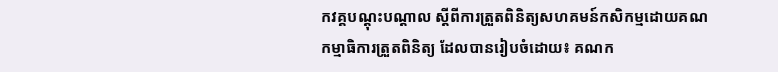កវគ្គបណ្ដុះបណ្ដាល ស្ដីពីការត្រួតពិនិត្យសហគមន៍កសិកម្មដោយគណកម្មាធិការត្រួតពិនិត្យ ដែលបានរៀបចំដោយ៖ គណក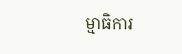ម្មាធិការ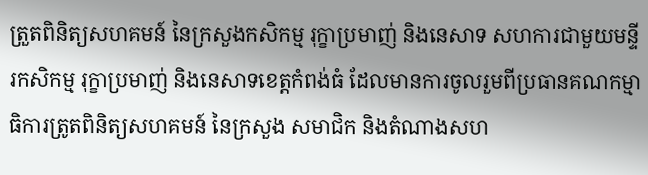ត្រួតពិនិត្យសហគមន៍ នៃក្រសួងកសិកម្ម រុក្ខាប្រមាញ់ និងនេសាទ សហការជាមួយមន្ទីរកសិកម្ម រុក្ខាប្រមាញ់ និងនេសាទខេត្តកំពង់ធំ ដែលមានការចូលរួមពីប្រធានគណកម្មាធិការត្រូតពិនិត្យសហគមន៍ នៃក្រសួង សមាជិក និងតំណាងសហ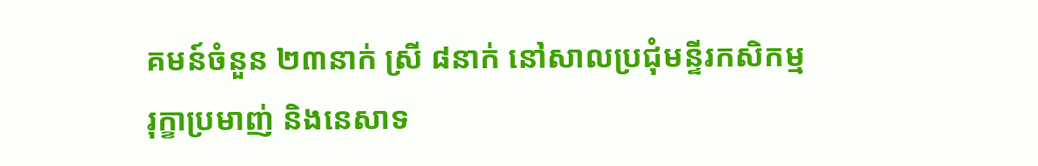គមន៍ចំនួន ២៣នាក់ ស្រី ៨នាក់ នៅសាលប្រជុំមន្ទីរកសិកម្ម រុក្ខាប្រមាញ់ និងនេសាទ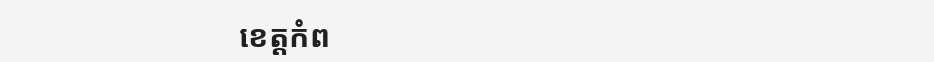ខេត្តកំព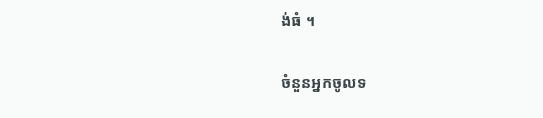ង់ធំ ។

ចំនួនអ្នកចូលទ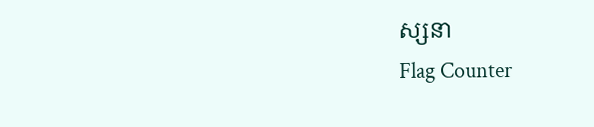ស្សនា
Flag Counter